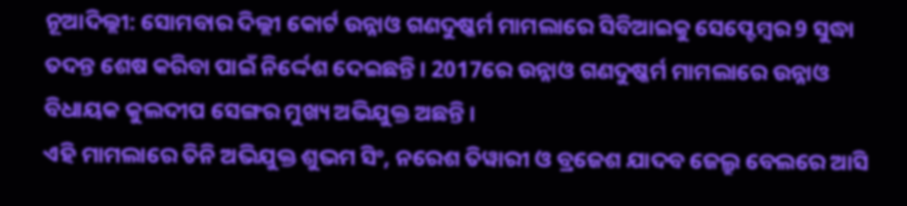ନୂଆଦିଲ୍ଲୀ: ସୋମବାର ଦିଲ୍ଲୀ କୋର୍ଟ ଉନ୍ନାଓ ଗଣଦୁଷ୍କର୍ମ ମାମଲାରେ ସିବିଆଇକୁ ସେପ୍ଟେମ୍ବର 9 ସୁଦ୍ଧା ତଦନ୍ତ ଶେଷ କରିବା ପାଇଁ ନିର୍ଦ୍ଦେଶ ଦେଇଛନ୍ତି । 2017ରେ ଉନ୍ନାଓ ଗଣଦୁଷ୍କର୍ମ ମାମଲାରେ ଉନ୍ନାଓ ବିଧାୟକ କୁଲଦୀପ ସେଙ୍ଗର ମୁଖ୍ୟ ଅଭିଯୁକ୍ତ ଅଛନ୍ତି ।
ଏହି ମାମଲାରେ ତିନି ଅଭିଯୁକ୍ତ ଶୁଭମ ସିଂ, ନରେଶ ତିୱାରୀ ଓ ବ୍ରଜେଶ ଯାଦବ ଜେଲ୍ରୁ ବେଲରେ ଆସି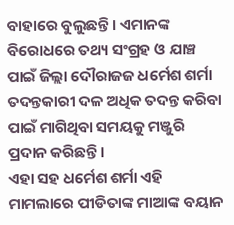ବାହାରେ ବୁଲୁଛନ୍ତି । ଏମାନଙ୍କ ବିରୋଧରେ ତଥ୍ୟ ସଂଗ୍ରହ ଓ ଯାଞ୍ଚ ପାଇଁ ଜିଲ୍ଲା ଦୌରାଜଜ ଧର୍ମେଶ ଶର୍ମା ତଦନ୍ତକାରୀ ଦଳ ଅଧିକ ତଦନ୍ତ କରିବା ପାଇଁ ମାଗିଥିବା ସମୟକୁ ମଞ୍ଜୁରି ପ୍ରଦାନ କରିଛନ୍ତି ।
ଏହା ସହ ଧର୍ମେଶ ଶର୍ମା ଏହି ମାମଲାରେ ପୀଡିତାଙ୍କ ମାଆଙ୍କ ବୟାନ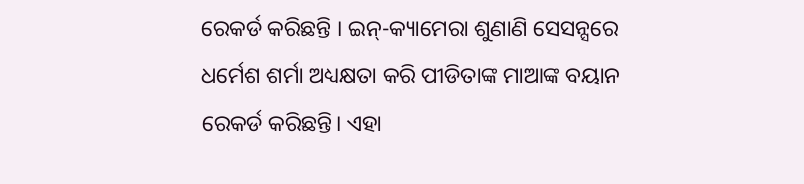ରେକର୍ଡ କରିଛନ୍ତି । ଇନ୍-କ୍ୟାମେରା ଶୁଣାଣି ସେସନ୍ସରେ ଧର୍ମେଶ ଶର୍ମା ଅଧ୍ୟକ୍ଷତା କରି ପୀଡିତାଙ୍କ ମାଆଙ୍କ ବୟାନ ରେକର୍ଡ କରିଛନ୍ତି। ଏହା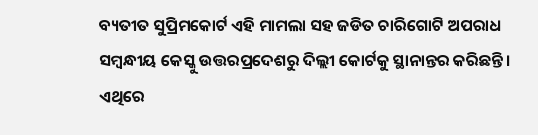ବ୍ୟତୀତ ସୁପ୍ରିମକୋର୍ଟ ଏହି ମାମଲା ସହ ଜଡିତ ଚାରିଗୋଟି ଅପରାଧ ସମ୍ବନ୍ଧୀୟ କେସ୍କୁ ଉତ୍ତରପ୍ରଦେଶରୁ ଦିଲ୍ଲୀ କୋର୍ଟକୁ ସ୍ଥାନାନ୍ତର କରିଛନ୍ତି ।
ଏଥିରେ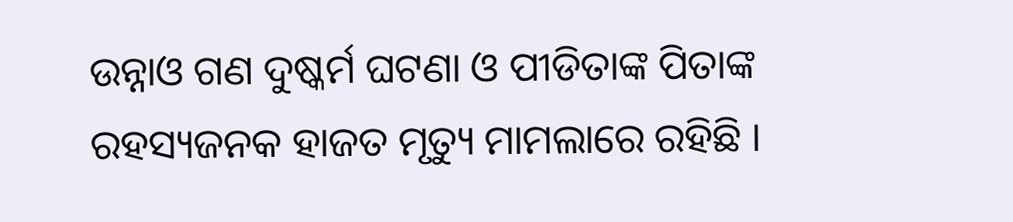ଉନ୍ନାଓ ଗଣ ଦୁଷ୍କର୍ମ ଘଟଣା ଓ ପୀଡିତାଙ୍କ ପିତାଙ୍କ ରହସ୍ୟଜନକ ହାଜତ ମୃତ୍ୟୁ ମାମଲାରେ ରହିଛି ।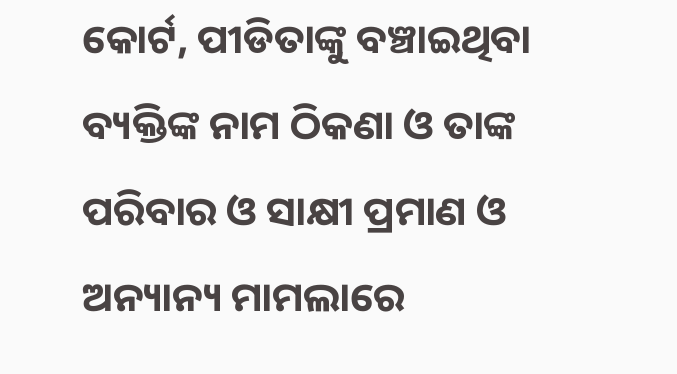କୋର୍ଟ, ପୀଡିତାଙ୍କୁ ବଞ୍ଚାଇଥିବା ବ୍ୟକ୍ତିଙ୍କ ନାମ ଠିକଣା ଓ ତାଙ୍କ ପରିବାର ଓ ସାକ୍ଷୀ ପ୍ରମାଣ ଓ ଅନ୍ୟାନ୍ୟ ମାମଲାରେ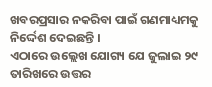ଖବରପ୍ରସାର ନକରିବା ପାଇଁ ଗଣମାଧ୍ୟମକୁ ନିର୍ଦ୍ଦେଶ ଦେଇଛନ୍ତି ।
ଏଠାରେ ଉଲ୍ଲେଖ ଯୋଗ୍ୟ ଯେ ଜୁଲାଇ ୨୯ ତାରିଖରେ ଉତ୍ତର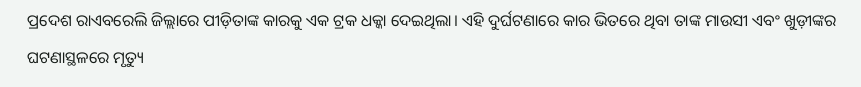ପ୍ରଦେଶ ରାଏବରେଲି ଜିଲ୍ଲାରେ ପୀଡ଼ିତାଙ୍କ କାରକୁ ଏକ ଟ୍ରକ ଧକ୍କା ଦେଇଥିଲା। ଏହି ଦୁର୍ଘଟଣାରେ କାର ଭିତରେ ଥିବା ତାଙ୍କ ମାଉସୀ ଏବଂ ଖୁଡ଼ୀଙ୍କର ଘଟଣାସ୍ଥଳରେ ମୃତ୍ୟୁ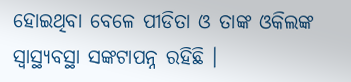ହୋଇଥିବା ବେଳେ ପୀଡିତା ଓ ତାଙ୍କ ଓକିଲଙ୍କ ସ୍ବାସ୍ଥ୍ୟବସ୍ଥା ସଙ୍କଟାପନ୍ନ ରହିଛି ।